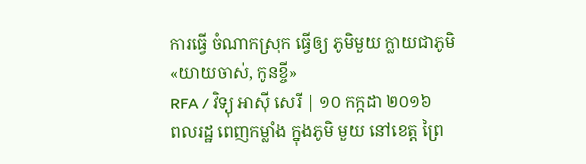ការធ្វើ ចំណាកស្រុក ធ្វើឲ្យ ភូមិមួយ ក្លាយជាភូមិ «យាយចាស់, កូនខ្ចី»
RFA / វិទ្យុ អាស៊ី សេរី | ១០ កក្កដា ២០១៦
ពលរដ្ឋ ពេញកម្លាំង ក្នុងភូមិ មួយ នៅខេត្ត ព្រៃ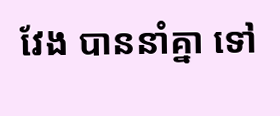វែង បាននាំគ្នា ទៅ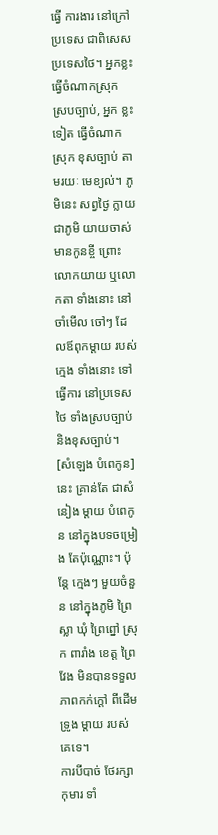ធ្វើ ការងារ នៅក្រៅប្រទេស ជាពិសេស ប្រទេសថៃ។ អ្នកខ្លះ ធ្វើចំណាកស្រុក ស្របច្បាប់, អ្នក ខ្លះទៀត ធ្វើចំណាកស្រុក ខុសច្បាប់ តាមរយៈ មេខ្យល់។ ភូមិនេះ សព្វថ្ងៃ ក្លាយជាភូមិ យាយចាស់ មានកូនខ្ចី ព្រោះ លោកយាយ ឬលោកតា ទាំងនោះ នៅចាំមើល ចៅៗ ដែលឪពុកម្ដាយ របស់ក្មេង ទាំងនោះ ទៅធ្វើការ នៅប្រទេស ថៃ ទាំងស្របច្បាប់ និងខុសច្បាប់។
[សំឡេង បំពេកូន] នេះ គ្រាន់តែ ជាសំនៀង ម្ដាយ បំពេកូន នៅក្នុងបទចម្រៀង តែប៉ុណ្ណោះ។ ប៉ុន្តែ ក្មេងៗ មួយចំនួន នៅក្នុងភូមិ ព្រៃស្លា ឃុំ ព្រៃព្នៅ ស្រុក ពារាំង ខេត្ត ព្រៃវែង មិនបានទទួល ភាពកក់ក្ដៅ ពីដើមទ្រូង ម្ដាយ របស់ គេទេ។
ការបីបាច់ ថែរក្សា កុមារ ទាំ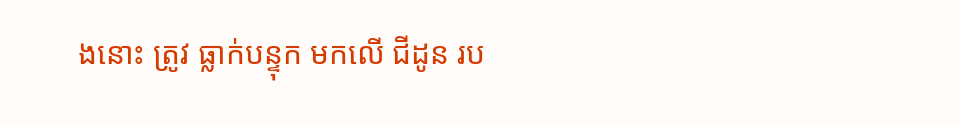ងនោះ ត្រូវ ធ្លាក់បន្ទុក មកលើ ជីដូន រប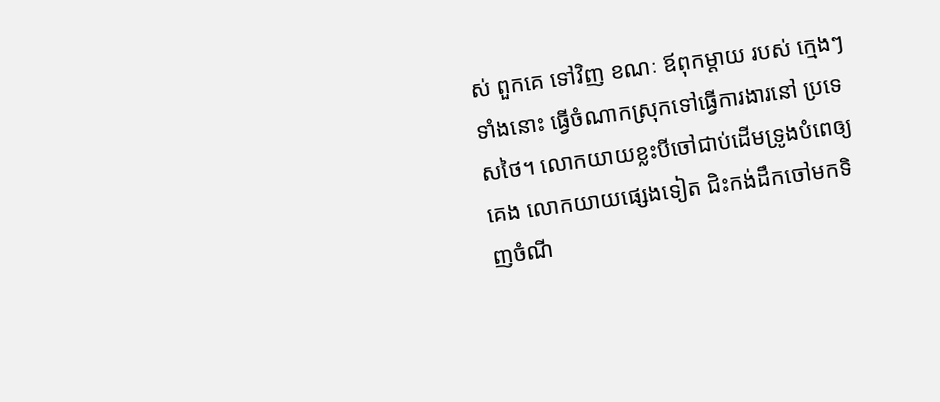ស់ ពួកគេ ទៅវិញ ខណៈ ឪពុកម្ដាយ របស់ ក្មេងៗ ទាំងនោះ ធ្វើចំណាកស្រុកទៅធ្វើការងារនៅ ប្រទេសថៃ។ លោកយាយខ្លះបីចៅជាប់ដើមទ្រូងបំពេឲ្យគេង លោកយាយផ្សេងទៀត ជិះកង់ដឹកចៅមកទិញចំណី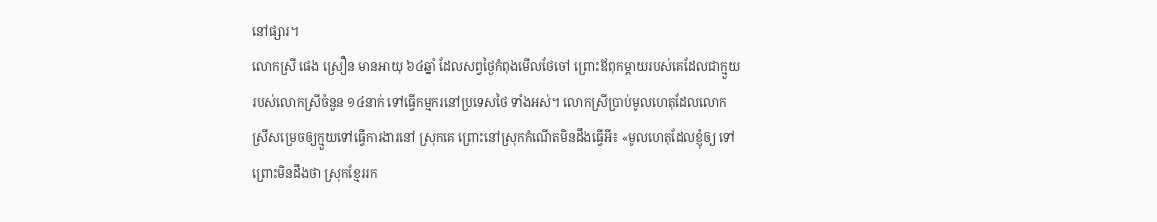នៅផ្សារ។
លោកស្រី ផេង ស្រឿន មានអាយុ ៦៤ឆ្នាំ ដែលសព្វថ្ងៃកំពុងមើលថែចៅ ព្រោះឪពុកម្ដាយរបស់គេដែលជាក្មួយរបស់លោកស្រីចំនួន ១៤នាក់ ទៅធ្វើកម្មករនៅប្រទេសថៃ ទាំងអស់។ លោកស្រីប្រាប់មូលហេតុដែលលោកស្រីសម្រេចឲ្យក្មួយទៅធ្វើការងារនៅ ស្រុកគេ ព្រោះនៅស្រុកកំណើតមិនដឹងធ្វើអី៖ «មូលហេតុដែលខ្ញុំឲ្យ ទៅ ព្រោះមិនដឹងថា ស្រុកខ្មែររក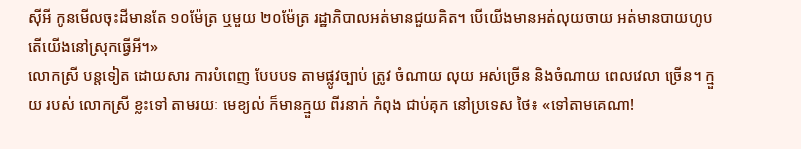ស៊ីអី កូនមើលចុះដីមានតែ ១០ម៉ែត្រ ឬមួយ ២០ម៉ែត្រ រដ្ឋាភិបាលអត់មានជួយគិត។ បើយើងមានអត់លុយចាយ អត់មានបាយហូប តើយើងនៅស្រុកធ្វើអី។»
លោកស្រី បន្តទៀត ដោយសារ ការបំពេញ បែបបទ តាមផ្លូវច្បាប់ ត្រូវ ចំណាយ លុយ អស់ច្រើន និងចំណាយ ពេលវេលា ច្រើន។ ក្មួយ របស់ លោកស្រី ខ្លះទៅ តាមរយៈ មេខ្យល់ ក៏មានក្មួយ ពីរនាក់ កំពុង ជាប់គុក នៅប្រទេស ថៃ៖ «ទៅតាមគេណា!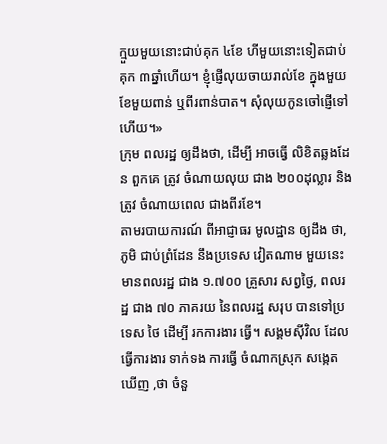ក្មួយមួយនោះជាប់គុក ៤ខែ ហីមួយនោះទៀតជាប់គុក ៣ឆ្នាំហើយ។ ខ្ញុំផ្ញើលុយចាយរាល់ខែ ក្នុងមួយខែមួយពាន់ ឬពីរពាន់បាត។ សុំលុយកូនចៅផ្ញើទៅហើយ។»
ក្រុម ពលរដ្ឋ ឲ្យដឹងថា, ដើម្បី អាចធ្វើ លិខិតឆ្លងដែន ពួកគេ ត្រូវ ចំណាយលុយ ជាង ២០០ដុល្លារ និងត្រូវ ចំណាយពេល ជាងពីរខែ។
តាមរបាយការណ៍ ពីអាជ្ញាធរ មូលដ្ឋាន ឲ្យដឹង ថា, ភូមិ ជាប់ព្រំដែន នឹងប្រទេស វៀតណាម មួយនេះ មានពលរដ្ឋ ជាង ១.៧០០ គ្រួសារ សព្វថ្ងៃ, ពលរដ្ឋ ជាង ៧០ ភាគរយ នៃពលរដ្ឋ សរុប បានទៅប្រទេស ថៃ ដើម្បី រកការងារ ធ្វើ។ សង្គមស៊ីវិល ដែលធ្វើការងារ ទាក់ទង ការធ្វើ ចំណាកស្រុក សង្កេតឃើញ ,ថា ចំនួ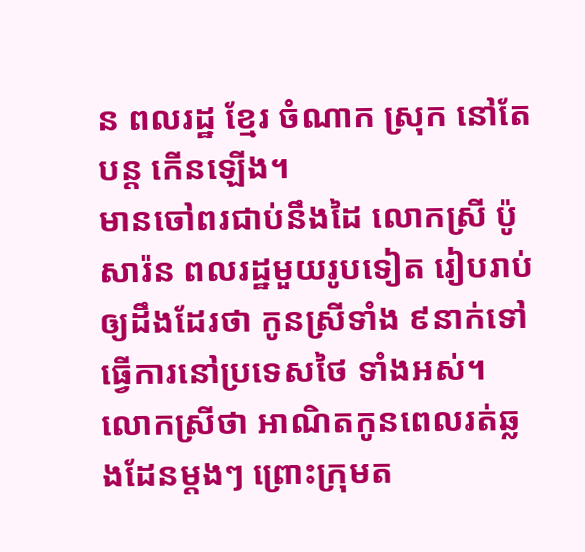ន ពលរដ្ឋ ខ្មែរ ចំណាក ស្រុក នៅតែ បន្ត កើនឡើង។
មានចៅពរជាប់នឹងដៃ លោកស្រី ប៉ូ សារ៉ន ពលរដ្ឋមួយរូបទៀត រៀបរាប់ឲ្យដឹងដែរថា កូនស្រីទាំង ៩នាក់ទៅធ្វើការនៅប្រទេសថៃ ទាំងអស់។ លោកស្រីថា អាណិតកូនពេលរត់ឆ្លងដែនម្ដងៗ ព្រោះក្រុមត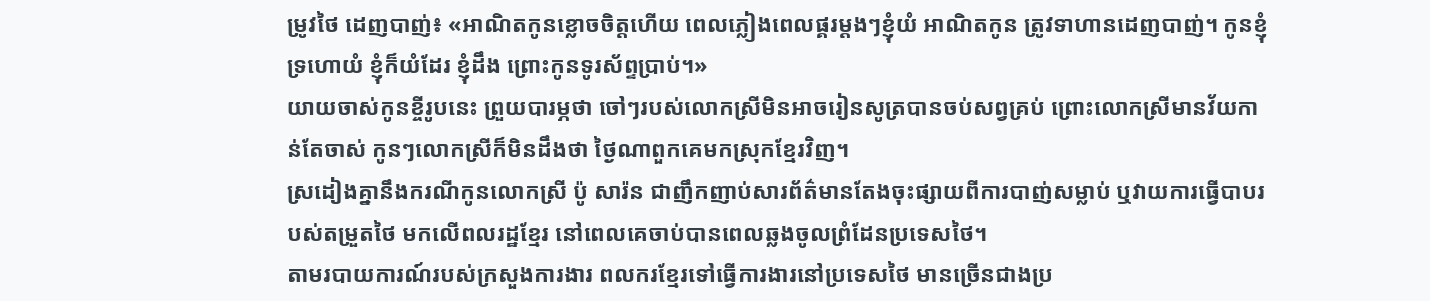ម្រូវថៃ ដេញបាញ់៖ «អាណិតកូនខ្លោចចិត្តហើយ ពេលភ្លៀងពេលផ្គរម្ដងៗខ្ញុំយំ អាណិតកូន ត្រូវទាហានដេញបាញ់។ កូនខ្ញុំទ្រហោយំ ខ្ញុំក៏យំដែរ ខ្ញុំដឹង ព្រោះកូនទូរស័ព្ទប្រាប់។»
យាយចាស់កូនខ្ចីរូបនេះ ព្រួយបារម្ភថា ចៅៗរបស់លោកស្រីមិនអាចរៀនសូត្របានចប់សព្វគ្រប់ ព្រោះលោកស្រីមានវ័យកាន់តែចាស់ កូនៗលោកស្រីក៏មិនដឹងថា ថ្ងៃណាពួកគេមកស្រុកខ្មែរវិញ។
ស្រដៀងគ្នានឹងករណីកូនលោកស្រី ប៉ូ សារ៉ន ជាញឹកញាប់សារព័ត៌មានតែងចុះផ្សាយពីការបាញ់សម្លាប់ ឬវាយការធ្វើបាបរបស់តម្រួតថៃ មកលើពលរដ្ឋខ្មែរ នៅពេលគេចាប់បានពេលឆ្លងចូលព្រំដែនប្រទេសថៃ។
តាមរបាយការណ៍របស់ក្រសួងការងារ ពលករខ្មែរទៅធ្វើការងារនៅប្រទេសថៃ មានច្រើនជាងប្រ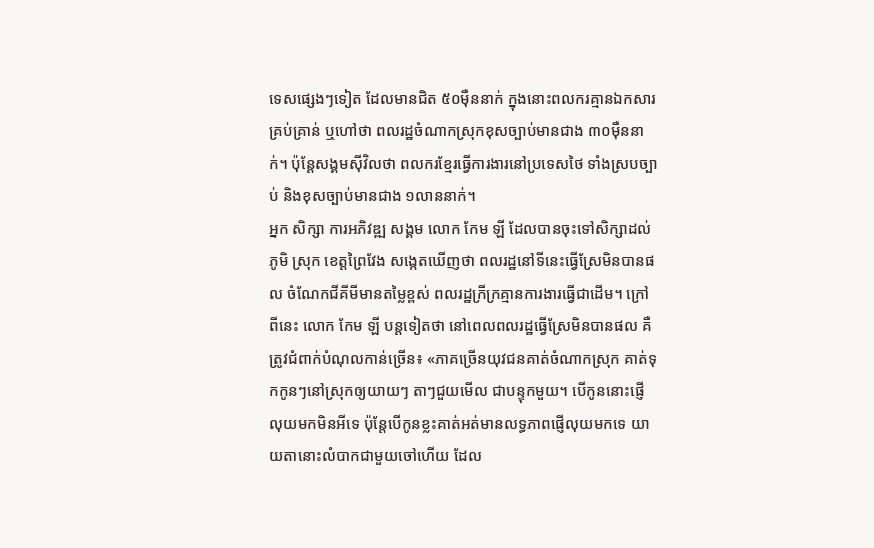ទេសផ្សេងៗទៀត ដែលមានជិត ៥០ម៉ឺននាក់ ក្នុងនោះពលករគ្មានឯកសារគ្រប់គ្រាន់ ឬហៅថា ពលរដ្ឋចំណាកស្រុកខុសច្បាប់មានជាង ៣០ម៉ឺននាក់។ ប៉ុន្តែសង្គមស៊ីវិលថា ពលករខ្មែរធ្វើការងារនៅប្រទេសថៃ ទាំងស្របច្បាប់ និងខុសច្បាប់មានជាង ១លាននាក់។
អ្នក សិក្សា ការអភិវឌ្ឍ សង្គម លោក កែម ឡី ដែលបានចុះទៅសិក្សាដល់ភូមិ ស្រុក ខេត្តព្រៃវែង សង្កេតឃើញថា ពលរដ្ឋនៅទីនេះធ្វើស្រែមិនបានផល ចំណែកជីគីមីមានតម្លៃខ្ពស់ ពលរដ្ឋក្រីក្រគ្មានការងារធ្វើជាដើម។ ក្រៅពីនេះ លោក កែម ឡី បន្តទៀតថា នៅពេលពលរដ្ឋធ្វើស្រែមិនបានផល គឺត្រូវជំពាក់បំណុលកាន់ច្រើន៖ «ភាគច្រើនយុវជនគាត់ចំណាកស្រុក គាត់ទុកកូនៗនៅស្រុកឲ្យយាយៗ តាៗជួយមើល ជាបន្ទុកមួយ។ បើកូននោះផ្ញើលុយមកមិនអីទេ ប៉ុន្តែបើកូនខ្លះគាត់អត់មានលទ្ធភាពផ្ញើលុយមកទេ យាយតានោះលំបាកជាមួយចៅហើយ ដែល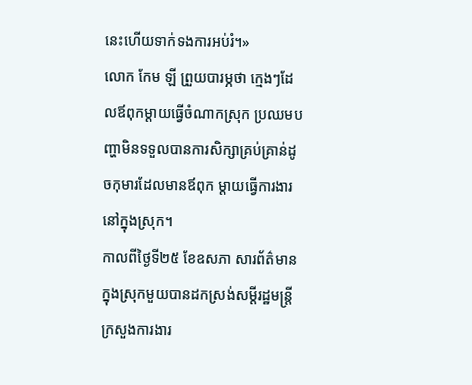នេះហើយទាក់ទងការអប់រំ។»
លោក កែម ឡី ព្រួយបារម្ភថា ក្មេងៗដែលឪពុកម្ដាយធ្វើចំណាកស្រុក ប្រឈមបញ្ហាមិនទទួលបានការសិក្សាគ្រប់គ្រាន់ដូចកុមារដែលមានឪពុក ម្ដាយធ្វើការងារនៅក្នុងស្រុក។
កាលពីថ្ងៃទី២៥ ខែឧសភា សារព័ត៌មានក្នុងស្រុកមួយបានដកស្រង់សម្ដីរដ្ឋមន្ត្រីក្រសួងការងារ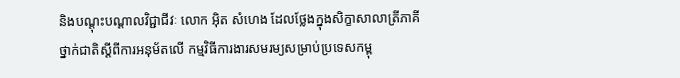និងបណ្ដុះបណ្ដាលវិជ្ជាជីវៈ លោក អ៊ិត សំហេង ដែលថ្លែងក្នុងសិក្ខាសាលាត្រីភាគីថ្នាក់ជាតិស្ដីពីការអនុម័តលើ កម្មវិធីការងារសមរម្យសម្រាប់ប្រទេសកម្ពុ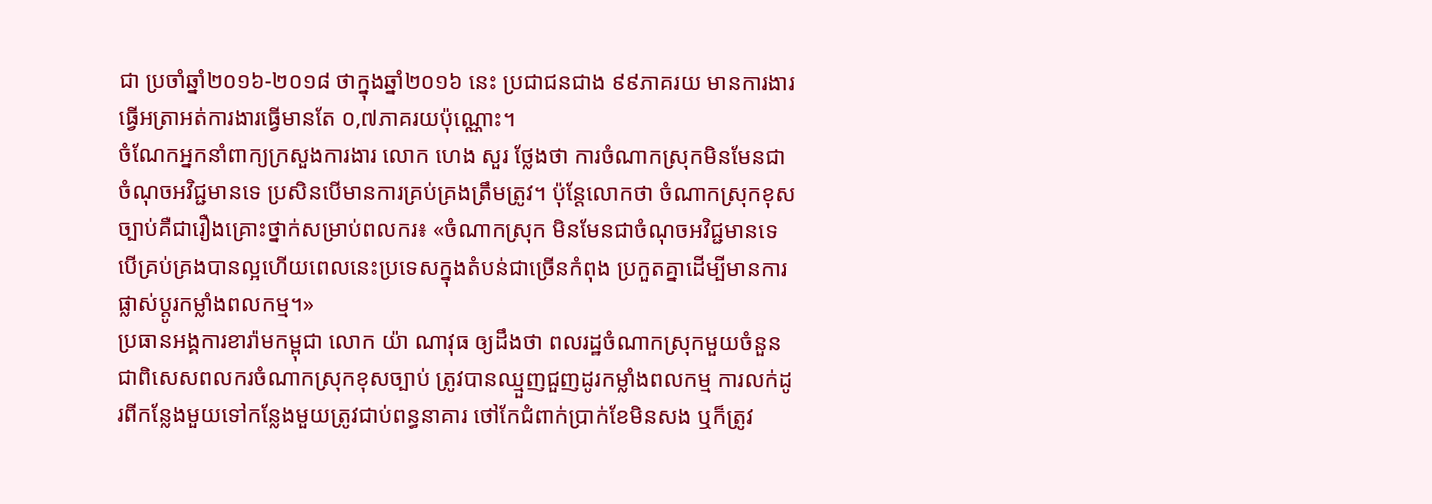ជា ប្រចាំឆ្នាំ២០១៦-២០១៨ ថាក្នុងឆ្នាំ២០១៦ នេះ ប្រជាជនជាង ៩៩ភាគរយ មានការងារធ្វើអត្រាអត់ការងារធ្វើមានតែ ០,៧ភាគរយប៉ុណ្ណោះ។
ចំណែកអ្នកនាំពាក្យក្រសួងការងារ លោក ហេង សួរ ថ្លែងថា ការចំណាកស្រុកមិនមែនជាចំណុចអវិជ្ជមានទេ ប្រសិនបើមានការគ្រប់គ្រងត្រឹមត្រូវ។ ប៉ុន្តែលោកថា ចំណាកស្រុកខុសច្បាប់គឺជារឿងគ្រោះថ្នាក់សម្រាប់ពលករ៖ «ចំណាកស្រុក មិនមែនជាចំណុចអវិជ្ជមានទេ បើគ្រប់គ្រងបានល្អហើយពេលនេះប្រទេសក្នុងតំបន់ជាច្រើនកំពុង ប្រកួតគ្នាដើម្បីមានការផ្លាស់ប្ដូរកម្លាំងពលកម្ម។»
ប្រធានអង្គការខារ៉ាមកម្ពុជា លោក យ៉ា ណាវុធ ឲ្យដឹងថា ពលរដ្ឋចំណាកស្រុកមួយចំនួន ជាពិសេសពលករចំណាកស្រុកខុសច្បាប់ ត្រូវបានឈ្មួញជួញដូរកម្លាំងពលកម្ម ការលក់ដូរពីកន្លែងមួយទៅកន្លែងមួយត្រូវជាប់ពន្ធនាគារ ថៅកែជំពាក់ប្រាក់ខែមិនសង ឬក៏ត្រូវ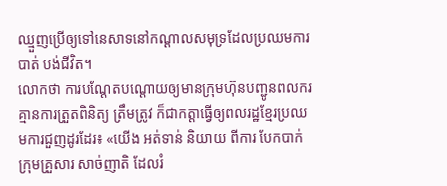ឈ្មួញប្រើឲ្យទៅនេសាទនៅកណ្ដាលសមុទ្រដែលប្រឈមការបាត់ បង់ជីវិត។
លោកថា ការបណ្ដែតបណ្ដោយឲ្យមានក្រុមហ៊ុនបញ្ជូនពលករគ្មានការត្រួតពិនិត្យ ត្រឹមត្រូវ ក៏ជាកត្តាធ្វើឲ្យពលរដ្ឋខ្មែរប្រឈមការជួញដូរដែរ៖ «យើង អត់ទាន់ និយាយ ពីការ បែកបាក់ ក្រុមគ្រួសារ សាច់ញាតិ ដែលរំ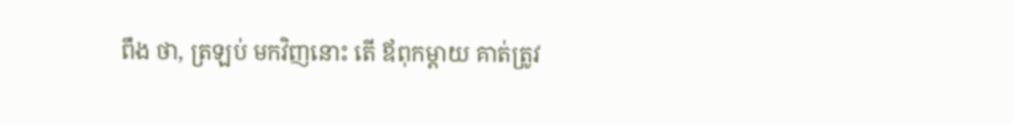ពឹង ថា, ត្រឡប់ មកវិញនោះ តើ ឪពុកម្ដាយ គាត់ត្រូវ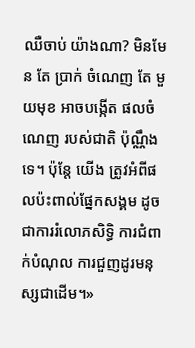ឈឺចាប់ យ៉ាងណា? មិនមែន តែ ប្រាក់ ចំណេញ តែ មួយមុខ អាចបង្កើត ផលចំណេញ របស់ជាតិ ប៉ុណ្ណឹងទេ។ ប៉ុន្តែ យើង ត្រូវអំពីផលប៉ះពាល់ផ្នែកសង្គម ដូចជាការរំលោភសិទ្ធិ ការជំពាក់បំណុល ការជួញដូរមនុស្សជាដើម។»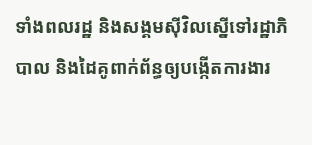ទាំងពលរដ្ឋ និងសង្គមស៊ីវិលស្នើទៅរដ្ឋាភិបាល និងដៃគូពាក់ព័ន្ធឲ្យបង្កើតការងារ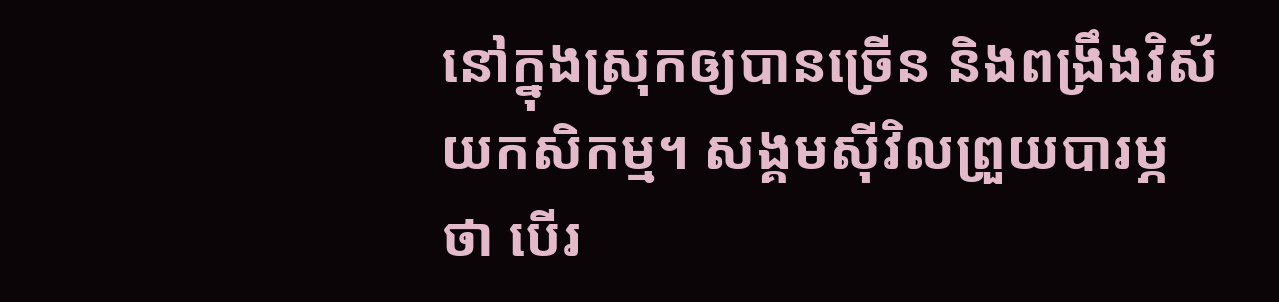នៅក្នុងស្រុកឲ្យបានច្រើន និងពង្រឹងវិស័យកសិកម្ម។ សង្គមស៊ីវិលព្រួយបារម្ភថា បើរ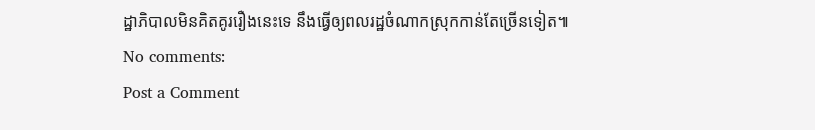ដ្ឋាភិបាលមិនគិតគូររឿងនេះទេ នឹងធ្វើឲ្យពលរដ្ឋចំណាកស្រុកកាន់តែច្រើនទៀត៕
No comments:
Post a Comment